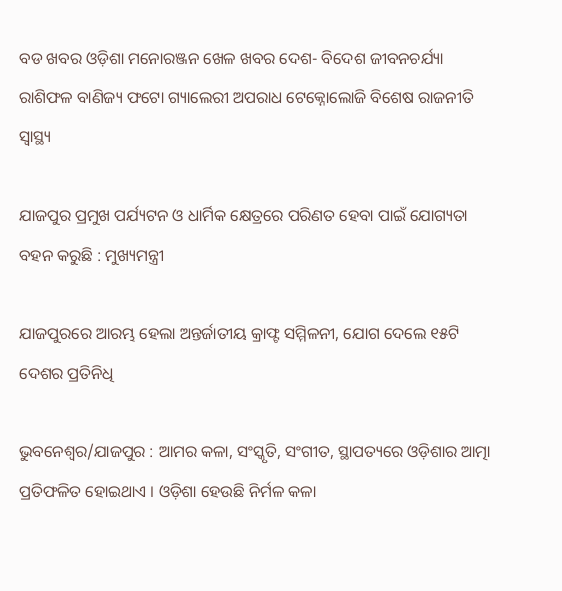ବଡ ଖବର ଓଡ଼ିଶା ମନୋରଞ୍ଜନ ଖେଳ ଖବର ଦେଶ- ବିଦେଶ ଜୀବନଚର୍ଯ୍ୟା ରାଶିଫଳ ବାଣିଜ୍ୟ ଫଟୋ ଗ୍ୟାଲେରୀ ଅପରାଧ ଟେକ୍ନୋଲୋଜି ବିଶେଷ ରାଜନୀତି ସ୍ଵାସ୍ଥ୍ୟ

ଯାଜପୁର ପ୍ରମୁଖ ପର୍ଯ୍ୟଟନ ଓ ଧାର୍ମିକ କ୍ଷେତ୍ରରେ ପରିଣତ ହେବା ପାଇଁ ଯୋଗ୍ୟତା ବହନ କରୁଛି : ମୁଖ୍ୟମନ୍ତ୍ରୀ

ଯାଜପୁରରେ ଆରମ୍ଭ ହେଲା ଅନ୍ତର୍ଜାତୀୟ କ୍ରାଫ୍ଟ ସମ୍ମିଳନୀ, ଯୋଗ ଦେଲେ ୧୫ଟି ଦେଶର ପ୍ରତିନିଧି

ଭୁବନେଶ୍ୱର/ଯାଜପୁର : ଆମର କଳା, ସଂସ୍କୃତି, ସଂଗୀତ, ସ୍ଥାପତ୍ୟରେ ଓଡ଼ିଶାର ଆତ୍ମା ପ୍ରତିଫଳିତ ହୋଇଥାଏ । ଓଡ଼ିଶା ହେଉଛି ନିର୍ମଳ କଳା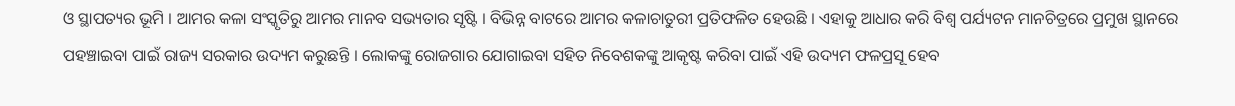ଓ ସ୍ଥାପତ୍ୟର ଭୂମି । ଆମର କଳା ସଂସ୍କୃତିରୁ ଆମର ମାନବ ସଭ୍ୟତାର ସୃଷ୍ଟି । ବିଭିନ୍ନ ବାଟରେ ଆମର କଳାଚାତୁରୀ ପ୍ରତିଫଳିତ ହେଉଛି । ଏହାକୁ ଆଧାର କରି ବିଶ୍ୱ ପର୍ଯ୍ୟଟନ ମାନଚିତ୍ରରେ ପ୍ରମୁଖ ସ୍ଥାନରେ ପହଞ୍ଚାଇବା ପାଇଁ ରାଜ୍ୟ ସରକାର ଉଦ୍ୟମ କରୁଛନ୍ତି । ଲୋକଙ୍କୁ ରୋଜଗାର ଯୋଗାଇବା ସହିତ ନିବେଶକଙ୍କୁ ଆକୃଷ୍ଟ କରିବା ପାଇଁ ଏହି ଉଦ୍ୟମ ଫଳପ୍ରସୂ ହେବ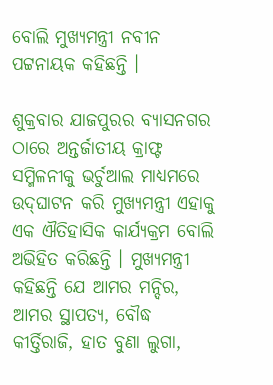ବୋଲି ମୁଖ୍ୟମନ୍ତ୍ରୀ ନବୀନ ପଟ୍ଟନାୟକ କହିଛନ୍ତି ।

ଶୁକ୍ରବାର ଯାଜପୁରର ବ୍ୟାସନଗର ଠାରେ ଅନ୍ତର୍ଜାତୀୟ କ୍ରାଫ୍ଟ ସମ୍ମିଳନୀକୁ ଭର୍ଚୁଆଲ ମାଧ୍ୟମରେ ଉଦ୍‌ଘାଟନ କରି ମୁଖ୍ୟମନ୍ତ୍ରୀ ଏହାକୁ ଏକ ଐତିହାସିକ କାର୍ଯ୍ୟକ୍ରମ ବୋଲି ଅଭିହିତ କରିଛନ୍ତି । ମୁଖ୍ୟମନ୍ତ୍ରୀ କହିଛନ୍ତି ଯେ ଆମର ମନ୍ଦିର, ଆମର ସ୍ଥାପତ୍ୟ, ବୌଦ୍ଧ କୀର୍ତ୍ତିରାଜି, ହାତ ବୁଣା ଲୁଗା,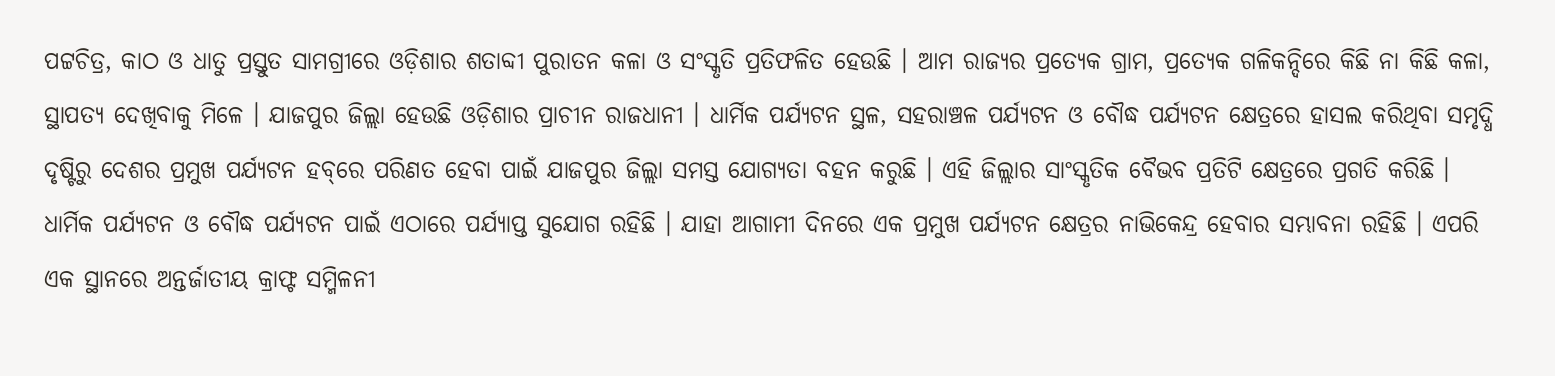ପଟ୍ଟଚିତ୍ର, କାଠ ଓ ଧାତୁ ପ୍ରସ୍ତୁତ ସାମଗ୍ରୀରେ ଓଡ଼ିଶାର ଶତାବ୍ଦୀ ପୁରାତନ କଳା ଓ ସଂସ୍କୃତି ପ୍ରତିଫଳିତ ହେଉଛି । ଆମ ରାଜ୍ୟର ପ୍ରତ୍ୟେକ ଗ୍ରାମ, ପ୍ରତ୍ୟେକ ଗଳିକନ୍ଦିରେ କିଛି ନା କିଛି କଳା, ସ୍ଥାପତ୍ୟ ଦେଖିବାକୁ ମିଳେ । ଯାଜପୁର ଜିଲ୍ଲା ହେଉଛି ଓଡ଼ିଶାର ପ୍ରାଚୀନ ରାଜଧାନୀ । ଧାର୍ମିକ ପର୍ଯ୍ୟଟନ ସ୍ଥଳ, ସହରାଞ୍ଚଳ ପର୍ଯ୍ୟଟନ ଓ ବୌଦ୍ଧ ପର୍ଯ୍ୟଟନ କ୍ଷେତ୍ରରେ ହାସଲ କରିଥିବା ସମୃଦ୍ଧି ଦୃଷ୍ଟିରୁ ଦେଶର ପ୍ରମୁଖ ପର୍ଯ୍ୟଟନ ହବ୍‌ରେ ପରିଣତ ହେବା ପାଇଁ ଯାଜପୁର ଜିଲ୍ଲା ସମସ୍ତ ଯୋଗ୍ୟତା ବହନ କରୁଛି । ଏହି ଜିଲ୍ଲାର ସାଂସ୍କୃତିକ ବୈଭବ ପ୍ରତିଟି କ୍ଷେତ୍ରରେ ପ୍ରଗତି କରିଛି । ଧାର୍ମିକ ପର୍ଯ୍ୟଟନ ଓ ବୌଦ୍ଧ ପର୍ଯ୍ୟଟନ ପାଇଁ ଏଠାରେ ପର୍ଯ୍ୟାପ୍ତ ସୁଯୋଗ ରହିଛି । ଯାହା ଆଗାମୀ ଦିନରେ ଏକ ପ୍ରମୁଖ ପର୍ଯ୍ୟଟନ କ୍ଷେତ୍ରର ନାଭିକେନ୍ଦ୍ର ହେବାର ସମ୍ଭାବନା ରହିଛି । ଏପରି ଏକ ସ୍ଥାନରେ ଅନ୍ତର୍ଜାତୀୟ କ୍ରାଫ୍ଟ ସମ୍ମିଳନୀ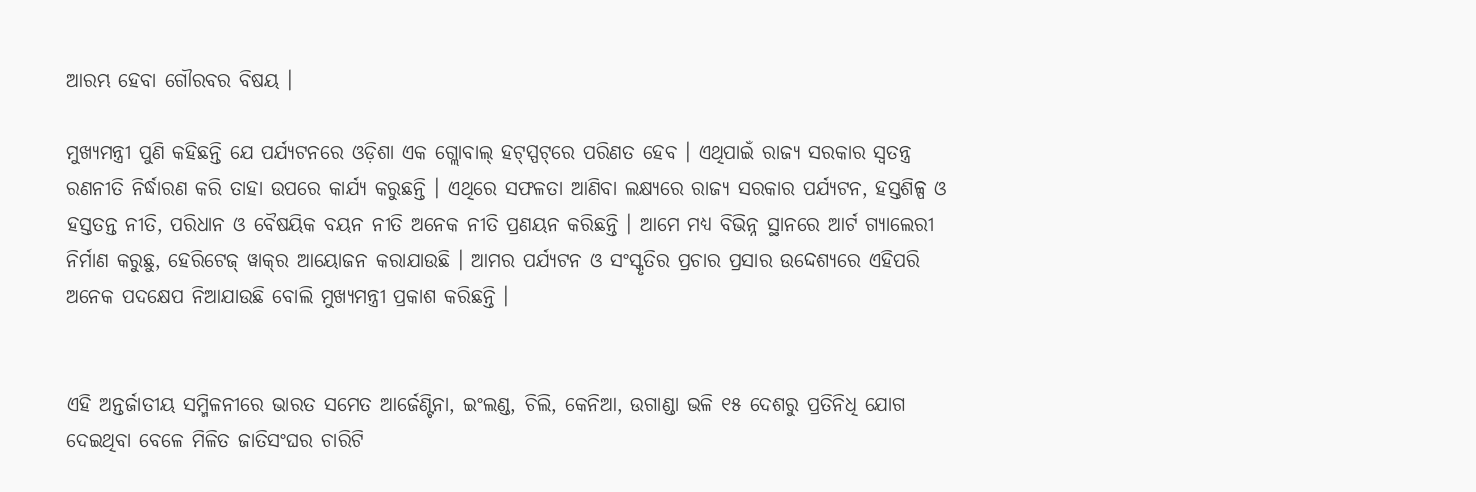ଆରମ୍ଭ ହେବା ଗୌରବର ବିଷୟ ।

ମୁଖ୍ୟମନ୍ତ୍ରୀ ପୁଣି କହିଛନ୍ତି ଯେ ପର୍ଯ୍ୟଟନରେ ଓଡ଼ିଶା ଏକ ଗ୍ଲୋବାଲ୍‌ ହଟ୍‌ସ୍ପଟ୍‌ରେ ପରିଣତ ହେବ । ଏଥିପାଇଁ ରାଜ୍ୟ ସରକାର ସ୍ୱତନ୍ତ୍ର ରଣନୀତି ନିର୍ଦ୍ଧାରଣ କରି ତାହା ଉପରେ କାର୍ଯ୍ୟ କରୁଛନ୍ତି । ଏଥିରେ ସଫଳତା ଆଣିବା ଲକ୍ଷ୍ୟରେ ରାଜ୍ୟ ସରକାର ପର୍ଯ୍ୟଟନ, ହସ୍ତଶିଳ୍ପ ଓ ହସ୍ତତନ୍ତ ନୀତି, ପରିଧାନ ଓ ବୈଷୟିକ ବୟନ ନୀତି ଅନେକ ନୀତି ପ୍ରଣୟନ କରିଛନ୍ତି । ଆମେ ମଧ୍ୟ ବିଭିନ୍ନ ସ୍ଥାନରେ ଆର୍ଟ ଗ୍ୟାଲେରୀ ନିର୍ମାଣ କରୁଛୁ, ହେରିଟେଜ୍‌ ୱାକ୍‌ର ଆୟୋଜନ କରାଯାଉଛି । ଆମର ପର୍ଯ୍ୟଟନ ଓ ସଂସ୍କୃତିର ପ୍ରଚାର ପ୍ରସାର ଉଦ୍ଦେଶ୍ୟରେ ଏହିପରି ଅନେକ ପଦକ୍ଷେପ ନିଆଯାଉଛି ବୋଲି ମୁଖ୍ୟମନ୍ତ୍ରୀ ପ୍ରକାଶ କରିଛନ୍ତି ।


ଏହି ଅନ୍ତର୍ଜାତୀୟ ସମ୍ମିଳନୀରେ ଭାରତ ସମେତ ଆର୍ଜେଣ୍ଟିନା, ଇଂଲଣ୍ଡ, ଚିଲି, କେନିଆ, ଉଗାଣ୍ଡା ଭଳି ୧୫ ଦେଶରୁ ପ୍ରତିନିଧି ଯୋଗ ଦେଇଥିବା ବେଳେ ମିଳିତ ଜାତିସଂଘର ଚାରିଟି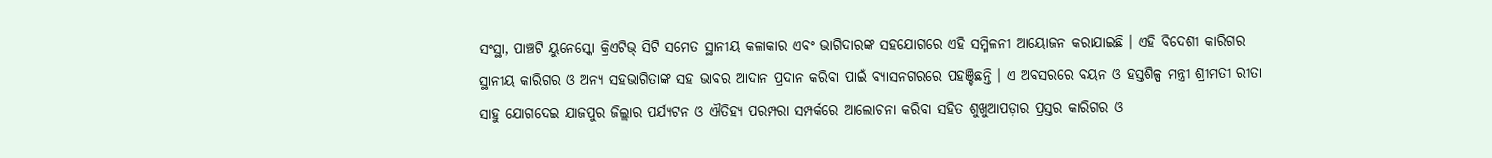ସଂସ୍ଥା, ପାଞ୍ଚଟି ୟୁନେସ୍କୋ କ୍ରିଏଟିଭ୍‌ ସିଟି ସମେତ ସ୍ଥାନୀୟ କଳାକାର ଏବଂ ଭାଗିଦାରଙ୍କ ସହଯୋଗରେ ଏହି ସମ୍ମିଳନୀ ଆୟୋଜନ କରାଯାଇଛି । ଏହି ବିଦେଶୀ କାରିଗର ସ୍ଥାନୀୟ କାରିଗର ଓ ଅନ୍ୟ ସହଭାଗିତାଙ୍କ ସହ ଭାବର ଆଦାନ ପ୍ରଦାନ କରିବା ପାଇଁ ବ୍ୟାସନଗରରେ ପହଞ୍ଚିଛନ୍ତି । ଏ ଅବସରରେ ବୟନ ଓ ହସ୍ତଶିଳ୍ପ ମନ୍ତ୍ରୀ ଶ୍ରୀମତୀ ରୀତା ସାହୁ ଯୋଗଦେଇ ଯାଜପୁର ଜିଲ୍ଲାର ପର୍ଯ୍ୟଟନ ଓ ଐତିହ୍ୟ ପରମ୍ପରା ସମ୍ପର୍କରେ ଆଲୋଚନା କରିବା ସହିତ ଶୁଖୁଆପଡ଼ାର ପ୍ରସ୍ତର କାରିଗର ଓ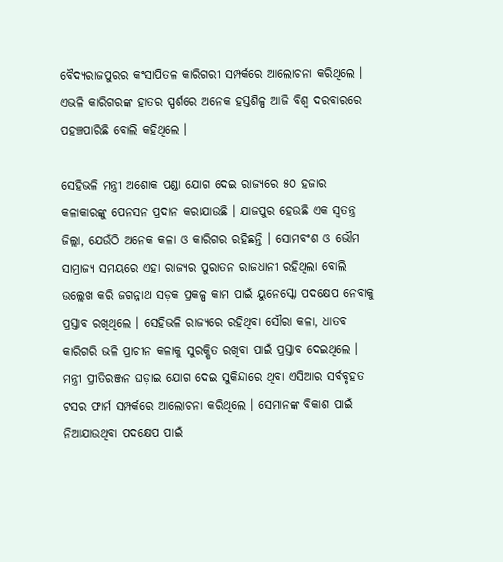ବୈଦ୍ୟରାଜପୁରର କଂସାପିତଳ କାରିଗରୀ ସମ୍ପର୍କରେ ଆଲୋଚନା କରିଥିଲେ । ଏଭଳି କାରିଗରଙ୍କ ହାତର ସ୍ପର୍ଶରେ ଅନେକ ହସ୍ତଶିଳ୍ପ ଆଜି ବିଶ୍ୱ ଦରବାରରେ ପହଞ୍ଚପାରିଛି ବୋଲି କହିଥିଲେ ।

ସେହିଭଳି ମନ୍ତ୍ରୀ ଅଶୋକ ପଣ୍ଡା ଯୋଗ ଦେଇ ରାଜ୍ୟରେ ୫୦ ହଜାର କଳାକାରଙ୍କୁ ପେନସନ ପ୍ରଦାନ କରାଯାଉଛି । ଯାଜପୁର ହେଉଛି ଏକ ସ୍ୱତନ୍ତ୍ର ଜିଲ୍ଲା, ଯେଉଁଠି ଅନେକ କଳା ଓ କାରିଗର ରହିଛନ୍ତି । ସୋମବଂଶ ଓ ଭୌମ ସାମ୍ରାଜ୍ୟ ସମୟରେ ଏହା ରାଜ୍ୟର ପୁରାତନ ରାଜଧାନୀ ରହିଥିଲା ବୋଲି ଉଲ୍ଲେଖ କରି ଜଗନ୍ନାଥ ସଡ଼କ ପ୍ରକଳ୍ପ କାମ ପାଇଁ ୟୁନେସ୍କୋ ପଦକ୍ଷେପ ନେବାକୁ ପ୍ରସ୍ତାବ ରଖିଥିଲେ । ସେହିଭଳି ରାଜ୍ୟରେ ରହିଥିବା ସୌରା କଳା, ଧାତବ କାରିଗରି ଭଳି ପ୍ରାଚୀନ କଳାକୁ ସୁରକ୍ଷିତ ରଖିବା ପାଇଁ ପ୍ରସ୍ତାବ ଦେଇଥିଲେ । ମନ୍ତ୍ରୀ ପ୍ରୀତିରଞ୍ଜନ ଘଡ଼ାଇ ଯୋଗ ଦେଇ ସୁକିନ୍ଦାରେ ଥିବା ଏସିଆର ସର୍ବବୃହତ ଟସର ଫାର୍ମ ସମ୍ପର୍କରେ ଆଲୋଚନା କରିଥିଲେ । ସେମାନଙ୍କ ବିକାଶ ପାଇଁ ନିଆଯାଉଥିବା ପଦକ୍ଷେପ ପାଇଁ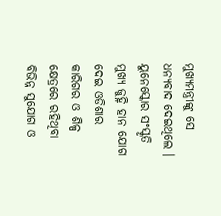ମୁଖ୍ୟମନ୍ତ୍ରୀଙ୍କୁ ସେ ଧନ୍ୟବାଦ ଦେଇଥିଲେ । ୟୁନେସ୍କୋର ସଂସ୍କୃତି ମୁଖ୍ୟ ଜୁହ୍ନି ହାନ ଯୋଗ ଦେଇ ଓଡିଶାର କାରିଗର ଓ ଶିଳ୍ପ କ୍ଷେତ୍ରରେ ରହିଥିବା ବିଭିନ୍ନ ସୁଯୋଗ ଓ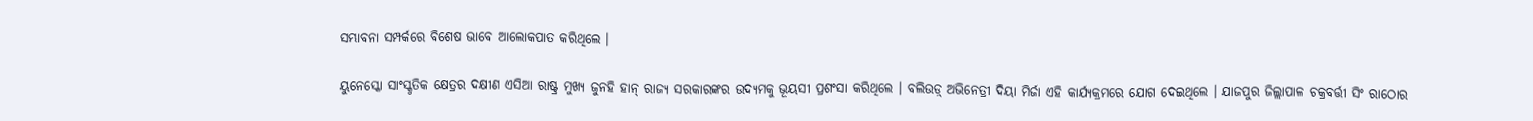ସମ୍ଭାବନା ସମ୍ପର୍କରେ ବିଶେଷ ଭାବେ ଆଲୋକପାତ କରିଥିଲେ ।

ୟୁନେସ୍କୋ ସାଂସ୍କୃତିକ କ୍ଷେତ୍ରର ଦକ୍ଷୀଣ ଏସିଆ ରାଷ୍ଟ୍ର ମୁଖ୍ୟ ଜୁନହି ହାନ୍‌ ରାଜ୍ୟ ସରକାରଙ୍କର ଉଦ୍ୟମକୁ ଭୂୟସୀ ପ୍ରଶଂସା କରିଥିଲେ । ବଲିଉଡ଼୍‌ ଅଭିନେତ୍ରୀ ଦିୟା ମିର୍ଜା ଏହି କାର୍ଯ୍ୟକ୍ରମରେ ଯୋଗ ଦେଇଥିଲେ । ଯାଜପୁର ଜିଲ୍ଲାପାଳ ଚକ୍ରବର୍ତ୍ତୀ ସିଂ ରାଠୋର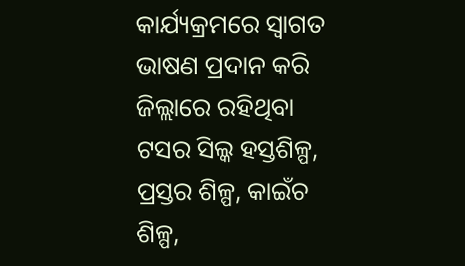କାର୍ଯ୍ୟକ୍ରମରେ ସ୍ୱାଗତ ଭାଷଣ ପ୍ରଦାନ କରି ଜିଲ୍ଲାରେ ରହିଥିବା ଟସର ସିଲ୍କ ହସ୍ତଶିଳ୍ପ, ପ୍ରସ୍ତର ଶିଳ୍ପ, କାଇଁଚ ଶିଳ୍ପ,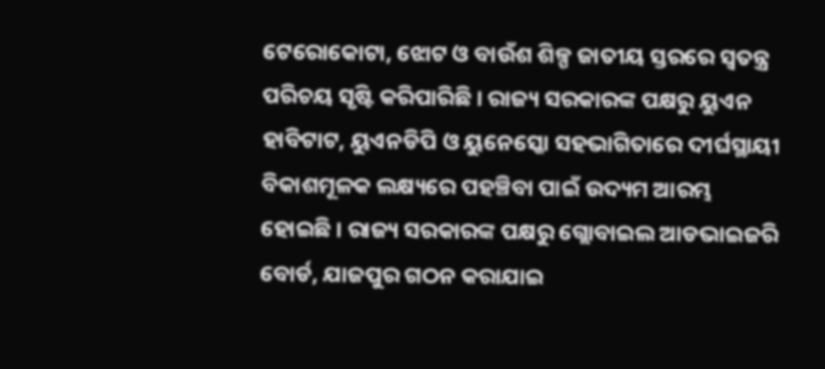ଟେରୋକୋଟା, ଝୋଟ ଓ ବାଉଁଶ ଶିଳ୍ପ ଜାତୀୟ ସ୍ତରରେ ସ୍ୱତନ୍ତ୍ର ପରିଚୟ ସୃଷ୍ଟି କରିପାରିଛି । ରାଜ୍ୟ ସରକାରଙ୍କ ପକ୍ଷରୁ ୟୁଏନ ହାବିଟାଟ, ୟୁଏନଡିପି ଓ ୟୁନେସ୍କୋ ସହଭାଗିତାରେ ଦୀର୍ଘସ୍ଥାୟୀ ବିକାଶମୂଳକ ଲକ୍ଷ୍ୟରେ ପହଞ୍ଚିବା ପାଇଁ ଉଦ୍ୟମ ଆରମ୍ଭ ହୋଇଛି । ରାଜ୍ୟ ସରକାରଙ୍କ ପକ୍ଷରୁ ଗ୍ଲୋବାଇଲ ଆଡଭାଇଜରି ବୋର୍ଡ, ଯାଜପୁର ଗଠନ କରାଯାଇ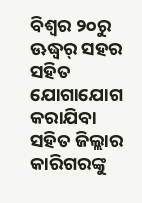ବିଶ୍ୱର ୨୦ରୁ ଊଦ୍ଧ୍ୱର୍ ସହର ସହିତ ଯୋଗାଯୋଗ କରାଯିବା ସହିତ ଜିଲ୍ଲାର କାରିଗରଙ୍କୁ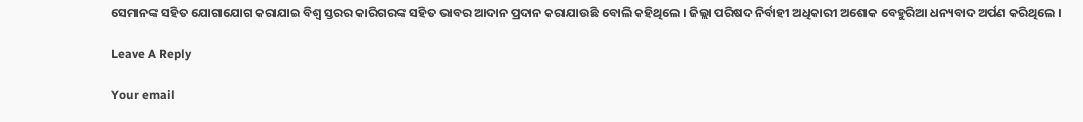ସେମାନଙ୍କ ସହିତ ଯୋଗାଯୋଗ କରାଯାଇ ବିଶ୍ୱ ସ୍ତରର କାରିଗରଙ୍କ ସହିତ ଭାବର ଆଦାନ ପ୍ରଦାନ କରାଯାଉଛି ବୋଲି କହିଥିଲେ । ଜିଲ୍ଲା ପରିଷଦ ନିର୍ବାହୀ ଅଧିକାରୀ ଅଶୋକ ବେହୁରିଆ ଧନ୍ୟବାଦ ଅର୍ପଣ କରିଥିଲେ ।

Leave A Reply

Your email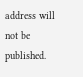address will not be published.